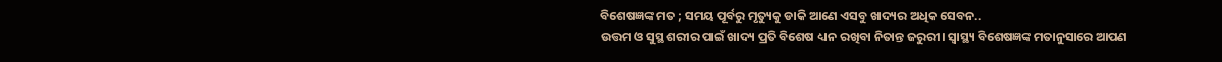ବିଶେଷଜ୍ଞଙ୍କ ମତ ; ସମୟ ପୂର୍ବରୁ ମୃତ୍ୟୁକୁ ଡାକି ଆଣେ ଏସବୁ ଖାଦ୍ୟର ଅଧିକ ସେବନ..
ଉତ୍ତମ ଓ ସୁସ୍ଥ ଶରୀର ପାଇଁ ଖାଦ୍ୟ ପ୍ରତି ବିଶେଷ ଧ୍ୟାନ ରଖିବା ନିତାନ୍ତ ଜରୁରୀ। ସ୍ୱାସ୍ଥ୍ୟ ବିଶେଷଜ୍ଞଙ୍କ ମତାନୁସାରେ ଆପଣ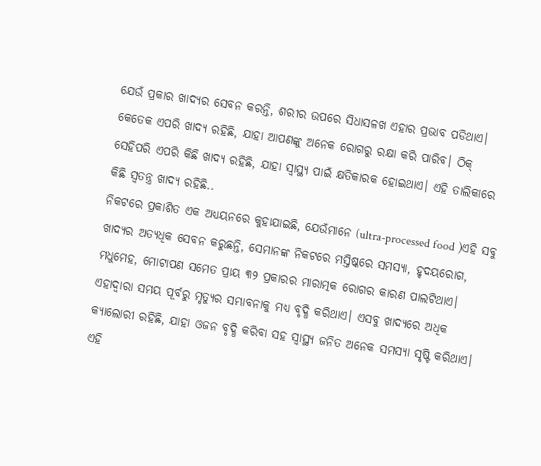ଯେଉଁ ପ୍ରକାର ଖାଦ୍ୟର ସେବନ କରନ୍ତି, ଶରୀର ଉପରେ ସିଧାସଳଖ ଏହାର ପ୍ରଭାବ ପଡିଥାଏ। କେତେକ ଏପରି ଖାଦ୍ୟ ରହିଛି, ଯାହା ଆପଣଙ୍କୁ ଅନେକ ରୋଗରୁ ରକ୍ଷା କରି ପାରିବ। ଠିକ୍ ସେହିପରି ଏପରି କିଛି ଖାଦ୍ୟ ରହିଛି, ଯାହା ସ୍ୱାସ୍ଥ୍ୟ ପାଇଁ କ୍ଷତିକାରକ ହୋଇଥାଏ। ଏହି ତାଲିକାରେ କିଛି ସ୍ୱତନ୍ତ୍ର ଖାଦ୍ୟ ରହିଛି..
ନିକଟରେ ପ୍ରକାଶିତ ଏକ ଅଧ୍ୟୟନରେ କୁହାଯାଇଛି, ଯେଉଁମାନେ (ultra-processed food )ଏହି ସବୁ ଖାଦ୍ୟର ଅତ୍ୟଧିକ ସେବନ କରୁଛନ୍ତି, ସେମାନଙ୍କ ନିକଟରେ ମସ୍ତିଷ୍କରେ ସମସ୍ୟା, ହୃଦୟରୋଗ, ମଧୁମେହ, ମୋଟାପଣ ସମେତ ପ୍ରାୟ ୩୨ ପ୍ରକାରର ମାରାତ୍ମକ ରୋଗର କାରଣ ପାଲଟିଥାଏ। ଏହାଦ୍ୱାରା ସମୟ ପୂର୍ବରୁ ମୃତ୍ୟୁର ସମ୍ଭାବନାକୁ ମଧ୍ୟ ବୃଦ୍ଧି କରିଥାଏ। ଏସବୁ ଖାଦ୍ୟରେ ଅଧିକ କ୍ୟାଲୋରୀ ରହିଛି, ଯାହା ଓଜନ ବୃଦ୍ଧି କରିବା ସହ ସ୍ୱାସ୍ଥ୍ୟ ଜନିତ ଅନେକ ସମସ୍ୟା ସୃଷ୍ଟି କରିଥାଏ।
ଏହି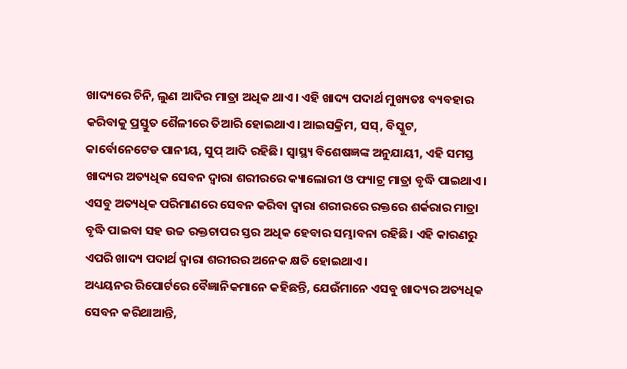ଖାଦ୍ୟରେ ଚିନି, ଲୁଣ ଆଦିର ମାତ୍ରା ଅଧିକ ଥାଏ। ଏହି ଖାଦ୍ୟ ପଦାର୍ଥ ମୁଖ୍ୟତଃ ବ୍ୟବହାର କରିବାକୁ ପ୍ରସ୍ତୁତ ଶୈଳୀରେ ତିଆରି ହୋଇଥାଏ। ଆଇସକ୍ରିମ, ସସ୍, ବିସ୍କୁଟ, କାର୍ବୋନେଟେଡ ପାନୀୟ, ସୁପ୍ ଆଦି ରହିଛି। ସ୍ୱାସ୍ଥ୍ୟ ବିଶେଷଜ୍ଞଙ୍କ ଅନୁଯାୟୀ, ଏହି ସମସ୍ତ ଖାଦ୍ୟର ଅତ୍ୟଧିକ ସେବନ ଦ୍ୱାରା ଶରୀରରେ କ୍ୟାଲୋରୀ ଓ ଫ୍ୟାଟ୍ର ମାତ୍ରା ବୃଦ୍ଧି ପାଇଥାଏ। ଏସବୁ ଅତ୍ୟଧିକ ପରିମାଣରେ ସେବନ କରିବା ଦ୍ୱାରା ଶରୀରରେ ରକ୍ତରେ ଶର୍କରାର ମାତ୍ରା ବୃଦ୍ଧି ପାଇବା ସହ ଉଚ୍ଚ ରକ୍ତଚାପର ସ୍ତର ଅଧିକ ହେବାର ସମ୍ଭାବନା ରହିଛି। ଏହି କାରଣରୁ ଏପରି ଖାଦ୍ୟ ପଦାର୍ଥ ଦ୍ୱାରା ଶରୀରର ଅନେକ କ୍ଷତି ହୋଇଥାଏ।
ଅଧ୍ୟୟନର ରିପୋର୍ଟରେ ବୈଜ୍ଞାନିକମାନେ କହିଛନ୍ତି, ଯେଉଁମାନେ ଏସବୁ ଖାଦ୍ୟର ଅତ୍ୟଧିକ ସେବନ କରିଥାଆନ୍ତି,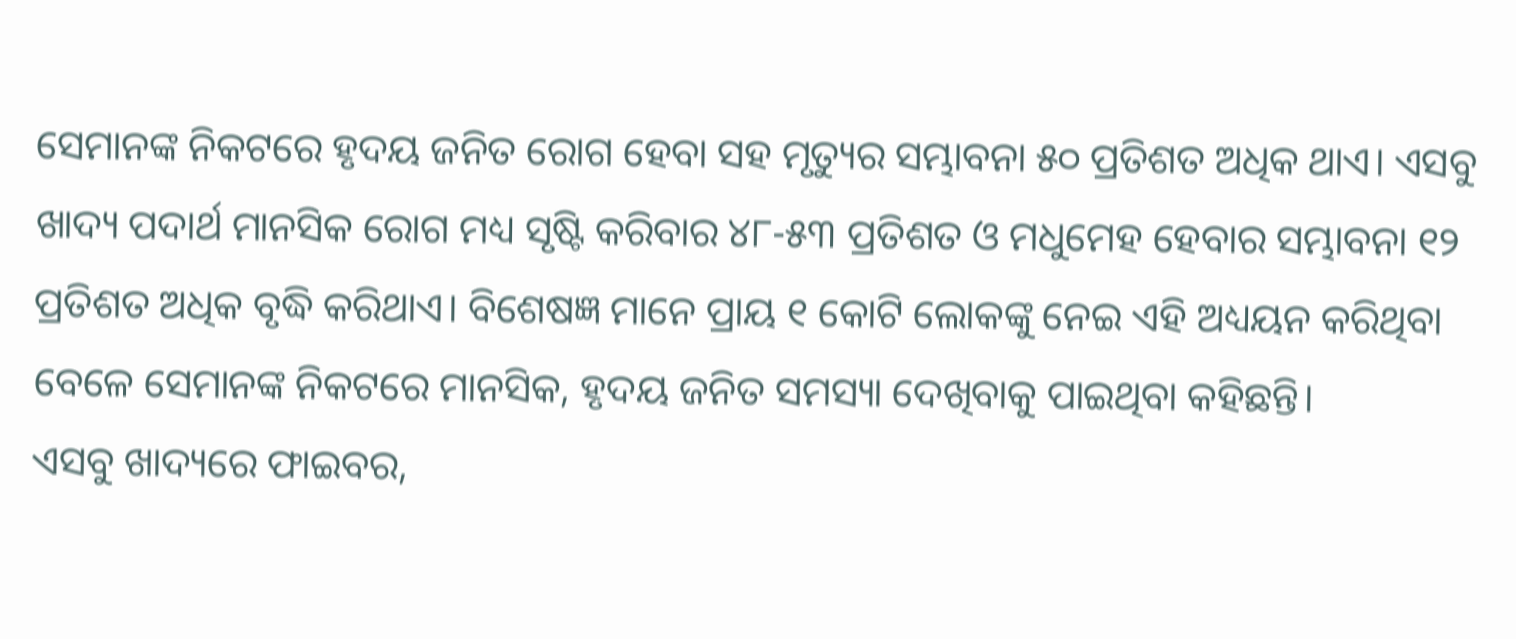ସେମାନଙ୍କ ନିକଟରେ ହୃଦୟ ଜନିତ ରୋଗ ହେବା ସହ ମୃତ୍ୟୁର ସମ୍ଭାବନା ୫୦ ପ୍ରତିଶତ ଅଧିକ ଥାଏ। ଏସବୁ ଖାଦ୍ୟ ପଦାର୍ଥ ମାନସିକ ରୋଗ ମଧ୍ୟ ସୃଷ୍ଟି କରିବାର ୪୮-୫୩ ପ୍ରତିଶତ ଓ ମଧୁମେହ ହେବାର ସମ୍ଭାବନା ୧୨ ପ୍ରତିଶତ ଅଧିକ ବୃଦ୍ଧି କରିଥାଏ। ବିଶେଷଜ୍ଞ ମାନେ ପ୍ରାୟ ୧ କୋଟି ଲୋକଙ୍କୁ ନେଇ ଏହି ଅଧ୍ୟୟନ କରିଥିବା ବେଳେ ସେମାନଙ୍କ ନିକଟରେ ମାନସିକ, ହୃଦୟ ଜନିତ ସମସ୍ୟା ଦେଖିବାକୁ ପାଇଥିବା କହିଛନ୍ତି।
ଏସବୁ ଖାଦ୍ୟରେ ଫାଇବର,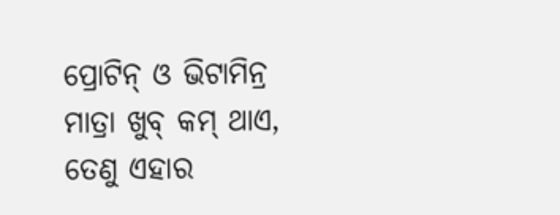ପ୍ରୋଟିନ୍ ଓ ଭିଟାମିନ୍ର ମାତ୍ରା ଖୁବ୍ କମ୍ ଥାଏ, ତେଣୁ ଏହାର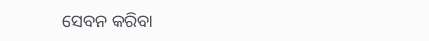ସେବନ କରିବା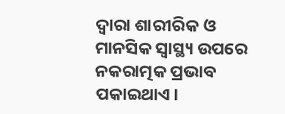ଦ୍ୱାରା ଶାରୀରିକ ଓ ମାନସିକ ସ୍ୱାସ୍ଥ୍ୟ ଉପରେ ନକରାତ୍ମକ ପ୍ରଭାବ ପକାଇଥାଏ।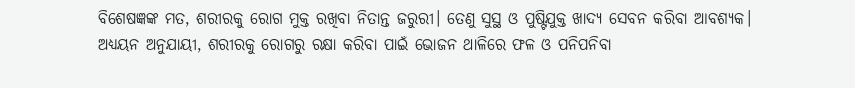ବିଶେଷଜ୍ଞଙ୍କ ମତ, ଶରୀରକୁ ରୋଗ ମୁକ୍ତ ରଖିବା ନିତାନ୍ତ ଜରୁରୀ। ତେଣୁ ସୁସ୍ଥ ଓ ପୁଷ୍ଟିଯୁକ୍ତ ଖାଦ୍ୟ ସେବନ କରିବା ଆବଶ୍ୟକ। ଅଧ୍ୟୟନ ଅନୁଯାୟୀ, ଶରୀରକୁ ରୋଗରୁ ରକ୍ଷା କରିବା ପାଇଁ ଭୋଜନ ଥାଳିରେ ଫଳ ଓ ପନିପନିବା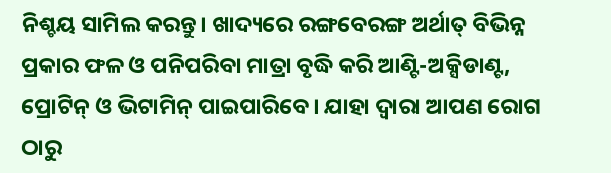ନିଶ୍ଚୟ ସାମିଲ କରନ୍ତୁ। ଖାଦ୍ୟରେ ରଙ୍ଗବେରଙ୍ଗ ଅର୍ଥାତ୍ ବିଭିନ୍ନ ପ୍ରକାର ଫଳ ଓ ପନିପରିବା ମାତ୍ରା ବୃଦ୍ଧି କରି ଆଣ୍ଟି-ଅକ୍ସିଡାଣ୍ଟ, ପ୍ରୋଟିନ୍ ଓ ଭିଟାମିନ୍ ପାଇପାରିବେ। ଯାହା ଦ୍ୱାରା ଆପଣ ରୋଗ ଠାରୁ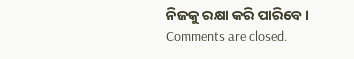ନିଜକୁ ରକ୍ଷା କରି ପାରିବେ।
Comments are closed.